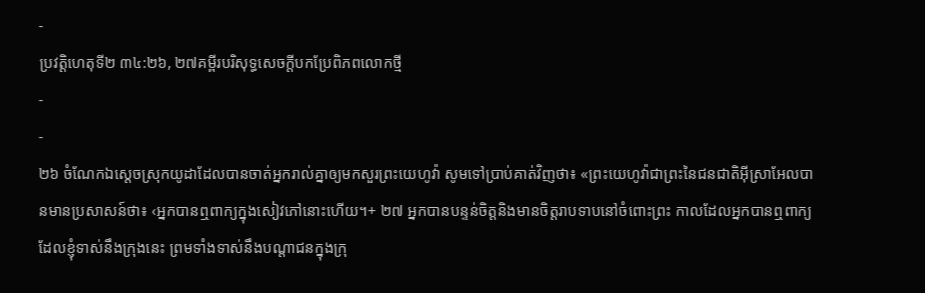-
ប្រវត្តិហេតុទី២ ៣៤:២៦, ២៧គម្ពីរបរិសុទ្ធសេចក្ដីបកប្រែពិភពលោកថ្មី
-
-
២៦ ចំណែកឯស្ដេចស្រុកយូដាដែលបានចាត់អ្នករាល់គ្នាឲ្យមកសួរព្រះយេហូវ៉ា សូមទៅប្រាប់គាត់វិញថា៖ «ព្រះយេហូវ៉ាជាព្រះនៃជនជាតិអ៊ីស្រាអែលបានមានប្រសាសន៍ថា៖ ‹អ្នកបានឮពាក្យក្នុងសៀវភៅនោះហើយ។+ ២៧ អ្នកបានបន្ទន់ចិត្តនិងមានចិត្តរាបទាបនៅចំពោះព្រះ កាលដែលអ្នកបានឮពាក្យដែលខ្ញុំទាស់នឹងក្រុងនេះ ព្រមទាំងទាស់នឹងបណ្ដាជនក្នុងក្រុ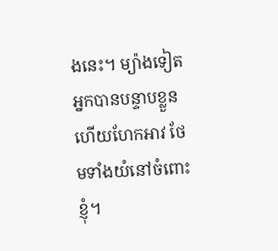ងនេះ។ ម្យ៉ាងទៀត អ្នកបានបន្ទាបខ្លួន ហើយហែកអាវ ថែមទាំងយំនៅចំពោះខ្ញុំ។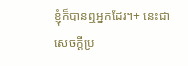ខ្ញុំក៏បានឮអ្នកដែរ។+ នេះជាសេចក្ដីប្រ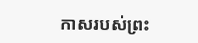កាសរបស់ព្រះ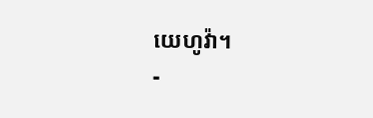យេហូវ៉ា។
-